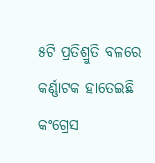୫ଟି ପ୍ରତିଶ୍ରୁତି ବଳରେ କର୍ଣ୍ଣାଟକ ହାତେଇଛି କଂଗ୍ରେସ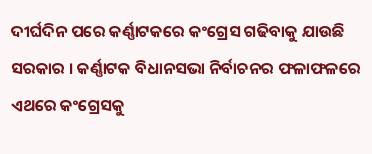ଦୀର୍ଘଦିନ ପରେ କର୍ଣ୍ଣାଟକରେ କଂଗ୍ରେସ ଗଢିବାକୁ ଯାଉଛି ସରକାର । କର୍ଣ୍ଣାଟକ ବିଧାନସଭା ନିର୍ବାଚନର ଫଳାଫଳରେ ଏଥରେ କଂଗ୍ରେସକୁ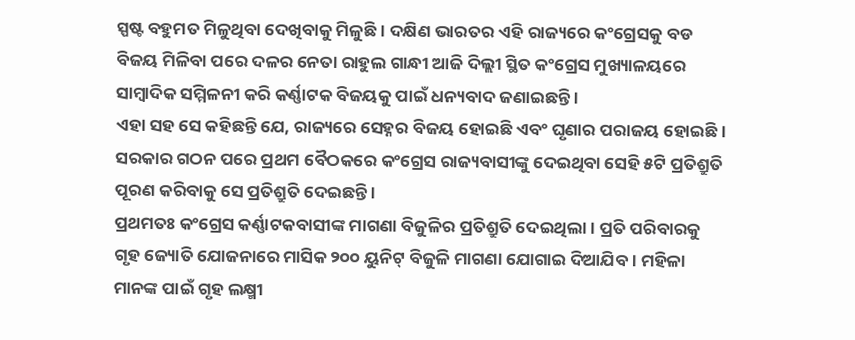ସ୍ପଷ୍ଟ ବହୁମତ ମିଳୁଥିବା ଦେଖିବାକୁ ମିଳୁଛି । ଦକ୍ଷିଣ ଭାରତର ଏହି ରାଜ୍ୟରେ କଂଗ୍ରେସକୁ ବଡ ବିଜୟ ମିଳିବା ପରେ ଦଳର ନେତା ରାହୁଲ ଗାନ୍ଧୀ ଆଜି ଦିଲ୍ଲୀ ସ୍ଥିତ କଂଗ୍ରେସ ମୁଖ୍ୟାଳୟରେ ସାମ୍ବାଦିକ ସମ୍ମିଳନୀ କରି କର୍ଣ୍ଣାଟକ ବିଜୟକୁ ପାଇଁ ଧନ୍ୟବାଦ ଜଣାଇଛନ୍ତି ।
ଏହା ସହ ସେ କହିଛନ୍ତି ଯେ, ରାଜ୍ୟରେ ସେହ୍ନର ବିଜୟ ହୋଇଛି ଏବଂ ଘୃଣାର ପରାଜୟ ହୋଇଛି । ସରକାର ଗଠନ ପରେ ପ୍ରଥମ ବୈଠକରେ କଂଗ୍ରେସ ରାଜ୍ୟବାସୀଙ୍କୁ ଦେଇଥିବା ସେହି ୫ଟି ପ୍ରତିଶ୍ରୁତି ପୂରଣ କରିବାକୁ ସେ ପ୍ରତିଶ୍ରୁତି ଦେଇଛନ୍ତି ।
ପ୍ରଥମତଃ କଂଗ୍ରେସ କର୍ଣ୍ଣାଟକବାସୀଙ୍କ ମାଗଣା ବିଜୁଳିର ପ୍ରତିଶ୍ରୁତି ଦେଇଥିଲା । ପ୍ରତି ପରିବାରକୁ ଗୃହ ଜ୍ୟୋତି ଯୋଜନାରେ ମାସିକ ୨୦୦ ୟୁନିଟ୍ ବିଜୁଳି ମାଗଣା ଯୋଗାଇ ଦିଆଯିବ । ମହିଳା ମାନଙ୍କ ପାଇଁ ଗୃହ ଲକ୍ଷ୍ମୀ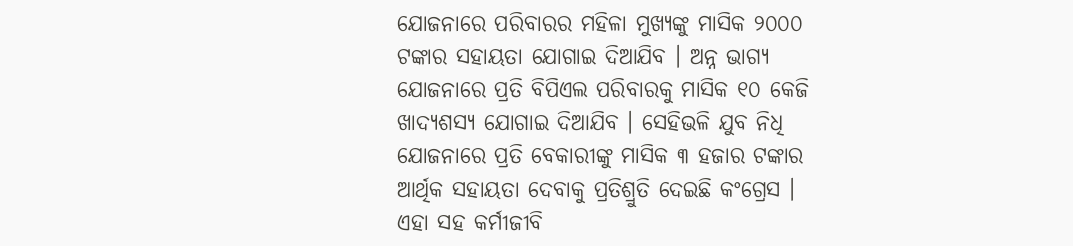ଯୋଜନାରେ ପରିବାରର ମହିଳା ମୁଖ୍ୟଙ୍କୁ ମାସିକ ୨୦୦୦ ଟଙ୍କାର ସହାୟତା ଯୋଗାଇ ଦିଆଯିବ । ଅନ୍ନ ଭାଗ୍ୟ ଯୋଜନାରେ ପ୍ରତି ବିପିଏଲ ପରିବାରକୁ ମାସିକ ୧୦ କେଜି ଖାଦ୍ୟଶସ୍ୟ ଯୋଗାଇ ଦିଆଯିବ । ସେହିଭଳି ଯୁବ ନିଧି ଯୋଜନାରେ ପ୍ରତି ବେକାରୀଙ୍କୁ ମାସିକ ୩ ହଜାର ଟଙ୍କାର ଆର୍ଥିକ ସହାୟତା ଦେବାକୁ ପ୍ରତିଶ୍ରୁତି ଦେଇଛି କଂଗ୍ରେସ । ଏହା ସହ କର୍ମୀଜୀବି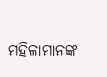ମହିଳାମାନଙ୍କ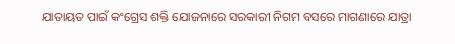ଯାତାୟତ ପାଇଁ କଂଗ୍ରେସ ଶକ୍ତି ଯୋଜନାରେ ସରକାରୀ ନିଗମ ବସରେ ମାଗଣାରେ ଯାତ୍ରା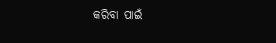କରିବା ପାଇଁ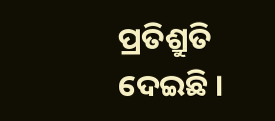ପ୍ରତିଶ୍ରୁତି ଦେଇଛି ।